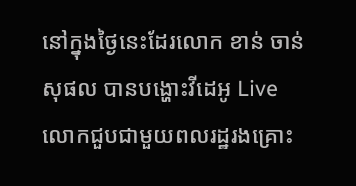នៅក្នុងថ្ងៃនេះដែរលោក ខាន់ ចាន់សុផល បានបង្ហោះវីដេអូ Live លោកជួបជាមួយពលរដ្ឋរងគ្រោះ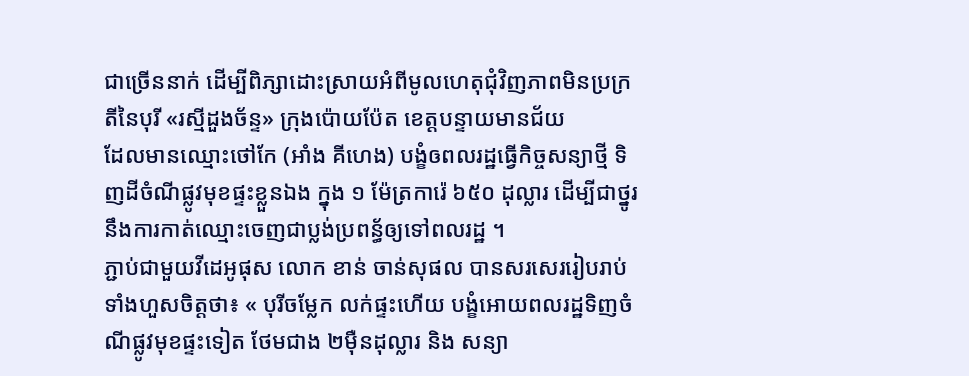ជាច្រើននាក់ ដើម្បីពិភ្សាដោះស្រាយអំពីមូលហេតុជុំវិញភាពមិនប្រក្រតីនៃបុរី «រស្មីដួងច័ន្ទ» ក្រុងប៉ោយប៉ែត ខេត្តបន្ទាយមានជ័យ
ដែលមានឈ្មោះថៅកែ (អាំង គីហេង) បង្ខំឲពលរដ្ឋធ្វើកិច្ចសន្យាថ្មី ទិញដីចំណីផ្លូវមុខផ្ទះខ្លួនឯង ក្នុង ១ ម៉ែត្រការ៉េ ៦៥០ ដុល្លារ ដើម្បីជាថ្នូរនឹងការកាត់ឈ្មោះចេញជាប្លង់ប្រពន្ធ័ឲ្យទៅពលរដ្ឋ ។
ភ្ជាប់ជាមួយវីដេអូផុស លោក ខាន់ ចាន់សុផល បានសរសេររៀបរាប់ទាំងហួសចិត្តថា៖ « បុរីចម្លែក លក់ផ្ទះហើយ បង្ខំអោយពលរដ្ឋទិញចំណីផ្លូវមុខផ្ទះទៀត ថែមជាង ២ម៉ឺនដុល្លារ និង សន្យា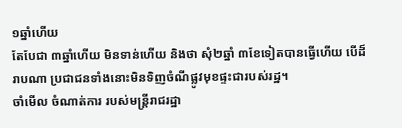១ឆ្នាំហើយ
តែបែជា ៣ឆ្នាំហើយ មិនទាន់ហើយ និងថា សុំ២ឆ្នាំ ៣ខែទៀតបានធ្វើហើយ បើដ៏រាបណា ប្រជាជនទាំងនោះមិនទិញចំណីផ្លូវមុខផ្ទះជារបស់រដ្ឋ។
ចាំមើល ចំណាត់ការ របស់មន្ត្រីរាជរដ្ឋា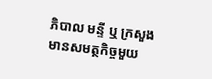ភិបាល មន្ទី ឬ ក្រសួងមានសមត្ថកិច្ចមួយ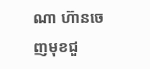ណា ហ៊ានចេញមុខជួ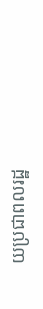យប្រជាពលរដ្ឋ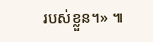របស់ខ្លួន។» ៕